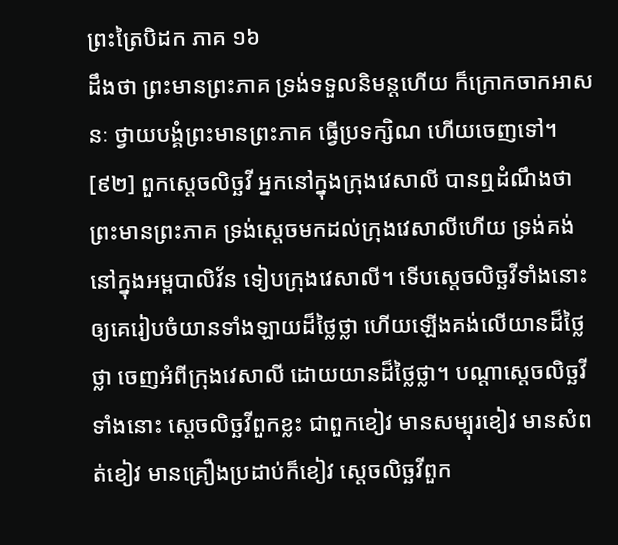ព្រះត្រៃបិដក ភាគ ១៦
ដឹងថា ព្រះមានព្រះភាគ ទ្រង់ទទួលនិមន្តហើយ ក៏ក្រោកចាកអាសនៈ ថ្វាយបង្គំព្រះមានព្រះភាគ ធ្វើប្រទក្សិណ ហើយចេញទៅ។
[៩២] ពួកស្តេចលិច្ឆវី អ្នកនៅក្នុងក្រុងវេសាលី បានឮដំណឹងថា ព្រះមានព្រះភាគ ទ្រង់ស្តេចមកដល់ក្រុងវេសាលីហើយ ទ្រង់គង់នៅក្នុងអម្ពបាលិវ័ន ទៀបក្រុងវេសាលី។ ទើបស្តេចលិច្ឆវីទាំងនោះ ឲ្យគេរៀបចំយានទាំងឡាយដ៏ថ្លៃថ្លា ហើយឡើងគង់លើយានដ៏ថ្លៃថ្លា ចេញអំពីក្រុងវេសាលី ដោយយានដ៏ថ្លៃថ្លា។ បណ្តាស្តេចលិច្ឆវីទាំងនោះ ស្តេចលិច្ឆវីពួកខ្លះ ជាពួកខៀវ មានសម្បុរខៀវ មានសំពត់ខៀវ មានគ្រឿងប្រដាប់ក៏ខៀវ ស្តេចលិច្ឆវីពួក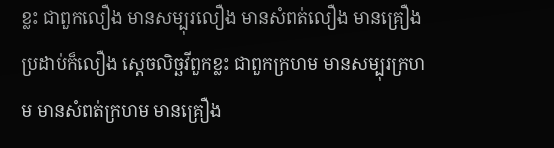ខ្លះ ជាពួកលឿង មានសម្បុរលឿង មានសំពត់លឿង មានគ្រឿងប្រដាប់ក៏លឿង ស្តេចលិច្ឆវីពួកខ្លះ ជាពួកក្រហម មានសម្បុរក្រហម មានសំពត់ក្រហម មានគ្រឿង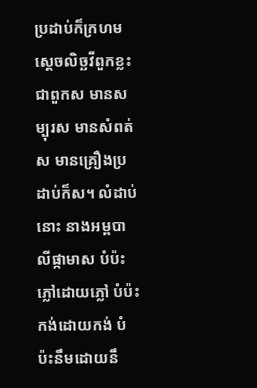ប្រដាប់ក៏ក្រហម ស្តេចលិច្ឆវីពួកខ្លះ ជាពួកស មានសម្បុរស មានសំពត់ស មានគ្រឿងប្រដាប់ក៏ស។ លំដាប់នោះ នាងអម្ពបាលីផ្កាមាស បំប៉ះភ្លៅដោយភ្លៅ បំប៉ះកង់ដោយកង់ បំប៉ះនឹមដោយនឹ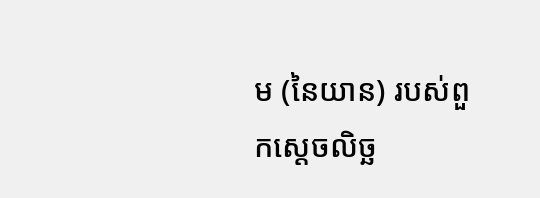ម (នៃយាន) របស់ពួកស្តេចលិច្ឆ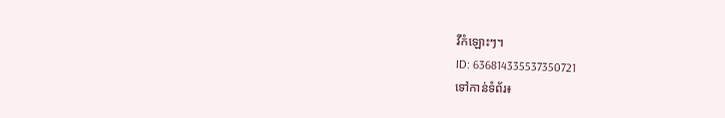វីកំឡោះៗ។
ID: 636814335537350721
ទៅកាន់ទំព័រ៖